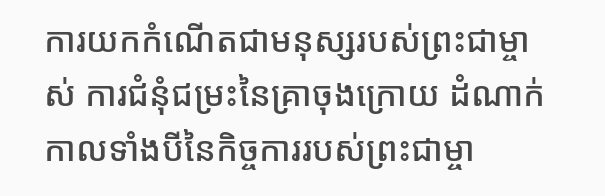ការយកកំណើតជាមនុស្សរបស់ព្រះជាម្ចាស់ ការជំនុំជម្រះនៃគ្រាចុងក្រោយ ដំណាក់កាលទាំងបីនៃកិច្ចការរបស់ព្រះជាម្ចា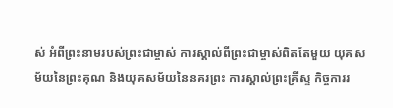ស់ អំពីព្រះនាមរបស់ព្រះជាម្ចាស់ ការស្គាល់ពីព្រះជាម្ចាស់ពិតតែមួយ យុគសម័យនៃព្រះគុណ និងយុគសម័យនៃនគរព្រះ ការស្គាល់ព្រះគ្រីស្ទ កិច្ចការរ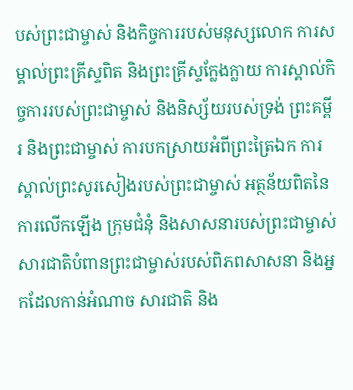បស់ព្រះជាម្ចាស់ និងកិច្ចការរបស់មនុស្សលោក ការសម្គាល់ព្រះគ្រីស្ទពិត និងព្រះគ្រីស្ទក្លែងក្លាយ ការស្គាល់កិច្ចការរបស់ព្រះជាម្ចាស់ និងនិស្ស័យរបស់ទ្រង់ ព្រះគម្ពីរ និងព្រះជាម្ចាស់ ការបកស្រាយអំពីព្រះត្រៃឯក ការស្គាល់ព្រះសូរសៀងរបស់ព្រះជាម្ចាស់ អត្ថន័យពិតនៃការលើកឡើង ក្រុមជំនុំ និងសាសនារបស់ព្រះជាម្ចាស់ សារជាតិបំពានព្រះជាម្ចាស់របស់ពិភពសាសនា និងអ្នកដែលកាន់អំណាច សារជាតិ និង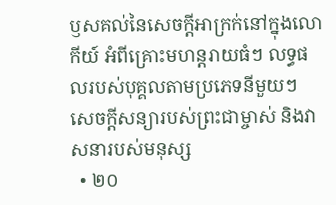ឫសគល់នៃសេចក្ដីអាក្រក់នៅក្នុងលោកីយ៍ អំពីគ្រោះមហន្តរាយធំៗ លទ្ធផលរបស់បុគ្គលតាមប្រភេទនីមួយៗ សេចក្ដីសន្យារបស់ព្រះជាម្ចាស់ និងវាសនារបស់មនុស្ស
  • ២០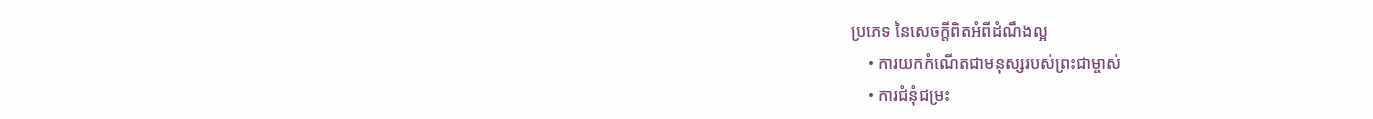ប្រភេទ នៃសេចក្ដីពិតអំពីដំណឹងល្អ
    • ការយកកំណើតជាមនុស្សរបស់ព្រះជាម្ចាស់
    • ការជំនុំជម្រះ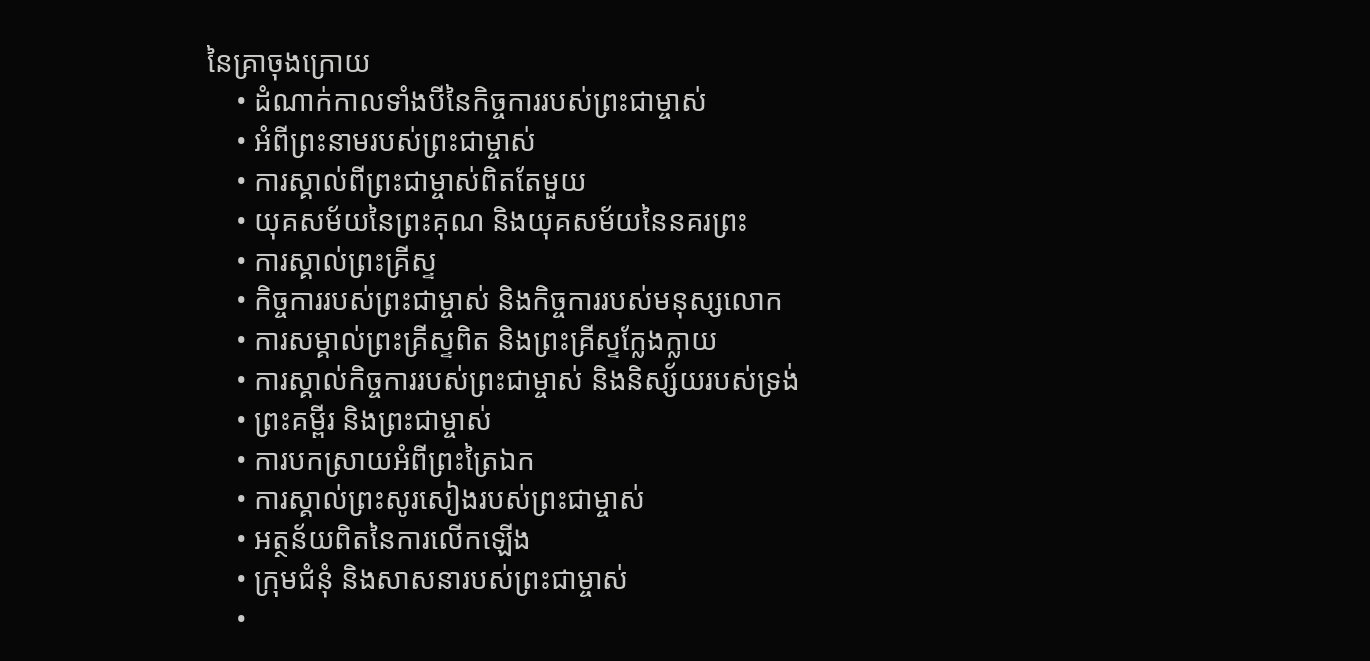នៃគ្រាចុងក្រោយ
    • ដំណាក់កាលទាំងបីនៃកិច្ចការរបស់ព្រះជាម្ចាស់
    • អំពីព្រះនាមរបស់ព្រះជាម្ចាស់
    • ការស្គាល់ពីព្រះជាម្ចាស់ពិតតែមួយ
    • យុគសម័យនៃព្រះគុណ និងយុគសម័យនៃនគរព្រះ
    • ការស្គាល់ព្រះគ្រីស្ទ
    • កិច្ចការរបស់ព្រះជាម្ចាស់ និងកិច្ចការរបស់មនុស្សលោក
    • ការសម្គាល់ព្រះគ្រីស្ទពិត និងព្រះគ្រីស្ទក្លែងក្លាយ
    • ការស្គាល់កិច្ចការរបស់ព្រះជាម្ចាស់ និងនិស្ស័យរបស់ទ្រង់
    • ព្រះគម្ពីរ និងព្រះជាម្ចាស់
    • ការបកស្រាយអំពីព្រះត្រៃឯក
    • ការស្គាល់ព្រះសូរសៀងរបស់ព្រះជាម្ចាស់
    • អត្ថន័យពិតនៃការលើកឡើង
    • ក្រុមជំនុំ និងសាសនារបស់ព្រះជាម្ចាស់
    •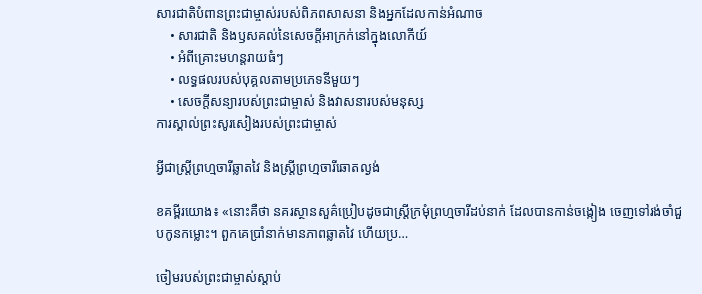សារជាតិបំពានព្រះជាម្ចាស់របស់ពិភពសាសនា និងអ្នកដែលកាន់អំណាច
    • សារជាតិ និងឫសគល់នៃសេចក្ដីអាក្រក់នៅក្នុងលោកីយ៍
    • អំពីគ្រោះមហន្តរាយធំៗ
    • លទ្ធផលរបស់បុគ្គលតាមប្រភេទនីមួយៗ
    • សេចក្ដីសន្យារបស់ព្រះជាម្ចាស់ និងវាសនារបស់មនុស្ស
ការស្គាល់ព្រះសូរសៀងរបស់ព្រះជាម្ចាស់

អ្វីជាស្ត្រីព្រហ្មចារីឆ្លាតវៃ និងស្ត្រីព្រហ្មចារីឆោតល្ងង់

ខគម្ពីរយោង៖ «នោះគឺថា នគរស្ថានសួគ៌ប្រៀបដូចជាស្ដ្រីក្រមុំព្រហ្មចារីដប់នាក់ ដែលបានកាន់ចង្កៀង ចេញទៅរង់ចាំជួបកូនកម្លោះ។ ពួកគេប្រាំនាក់មានភាពឆ្លាតវៃ ហើយប្រ…

ចៀមរបស់ព្រះជាម្ចាស់ស្ដាប់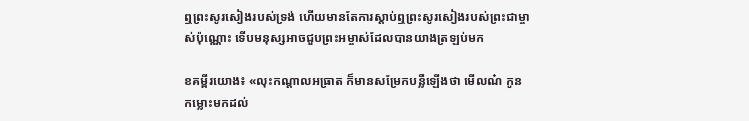ឮព្រះសូរសៀងរបស់ទ្រង់ ហើយមានតែការស្ដាប់ឮព្រះសូរសៀងរបស់ព្រះជាម្ចាស់ប៉ុណ្ណោះ ទើបមនុស្សអាចជួបព្រះអម្ចាស់ដែលបានយាងត្រឡប់មក

ខគម្ពីរយោង៖ «លុះកណ្ដាលអធ្រាត ក៏មានសម្រែកបន្លឺឡើងថា មើលណ៎ កូនកម្លោះមកដល់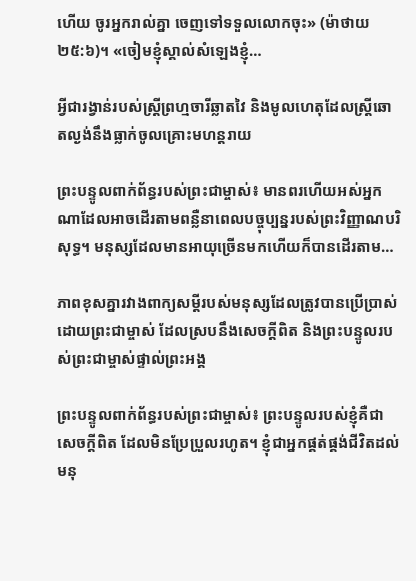ហើយ ចូរអ្នករាល់គ្នា ចេញទៅទទួលលោកចុះ» (ម៉ាថាយ ២៥:៦)។ «ចៀមខ្ញុំស្គាល់សំឡេងខ្ញុំ…

អ្វីជារង្វាន់របស់ស្ត្រីព្រហ្មចារីឆ្លាតវៃ និងមូលហេតុដែលស្រី្តឆោតល្ងង់នឹងធ្លាក់ចូលគ្រោះមហន្តរាយ

ព្រះបន្ទូលពាក់ព័ន្ធរបស់ព្រះជាម្ចាស់៖ មានពរហើយអស់អ្នកណាដែលអាចដើរតាមពន្លឺនាពេលបច្ចុប្បន្នរបស់ព្រះវិញ្ញាណបរិសុទ្ធ។ មនុស្សដែលមានអាយុច្រើនមកហើយក៏បានដើរតាម…

ភាពខុសគ្នារវាងពាក្យសម្ដីរបស់មនុស្សដែលត្រូវបានប្រើប្រាស់ដោយព្រះជាម្ចាស់ ដែលស្របនឹងសេចក្ដីពិត និងព្រះបន្ទូលរបស់ព្រះជាម្ចាស់ផ្ទាល់ព្រះអង្គ

ព្រះបន្ទូលពាក់ព័ន្ធរបស់ព្រះជាម្ចាស់៖ ព្រះបន្ទូលរបស់ខ្ញុំគឺជាសេចក្តីពិត ដែលមិនប្រែប្រួលរហូត។ ខ្ញុំជាអ្នកផ្គត់ផ្គង់ជីវិតដល់មនុ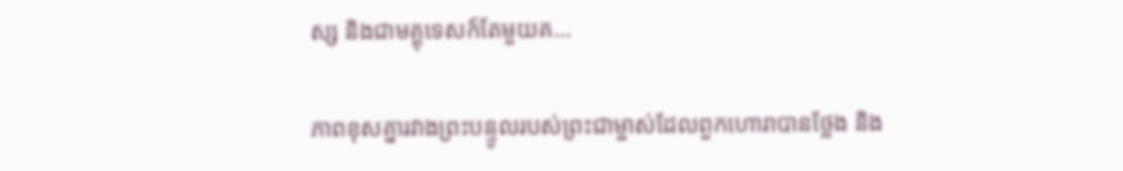ស្ស និងជាមគ្គុទេសក៍តែមួយគ…

ភាពខុសគ្នារវាងព្រះបន្ទូលរបស់ព្រះជាម្ចាស់ដែលពួកហោរាបានថ្លែង និង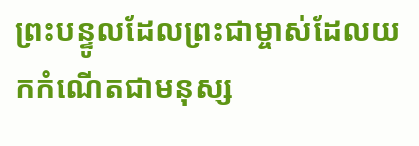ព្រះបន្ទូលដែលព្រះជាម្ចាស់ដែលយកកំណើតជាមនុស្ស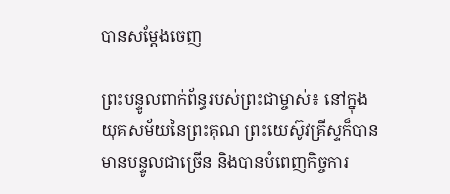បានសម្ដែងចេញ

ព្រះបន្ទូលពាក់ព័ន្ធរបស់ព្រះជាម្ចាស់៖ នៅក្នុងយុគសម័យនៃព្រះគុណ ព្រះយេស៊ូវគ្រីស្ទក៏បានមានបន្ទូលជាច្រើន និងបានបំពេញកិច្ចការ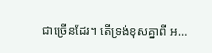ជាច្រើនដែរ។ តើទ្រង់ខុសគ្នាពី អ…